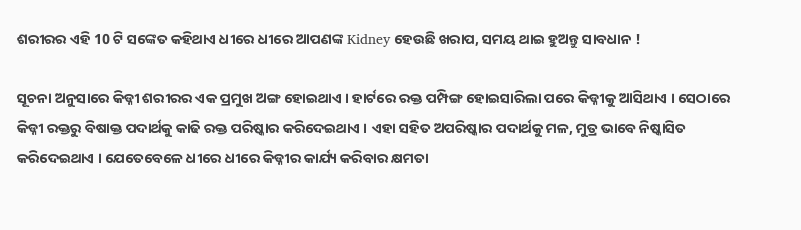ଶରୀରର ଏହି 10 ଟି ସଙ୍କେତ କହିଥାଏ ଧୀରେ ଧୀରେ ଆପଣଙ୍କ Kidney ହେଉଛି ଖରାପ, ସମୟ ଥାଇ ହୁଅନ୍ତୁ ସାବଧାନ !

ସୂଚନା ଅନୁସାରେ କିଡ୍ନୀ ଶରୀରର ଏକ ପ୍ରମୁଖ ଅଙ୍ଗ ହୋଇଥାଏ । ହାର୍ଟରେ ରକ୍ତ ପମ୍ପିଙ୍ଗ ହୋଇସାରିଲା ପରେ କିଡ୍ନୀକୁ ଆସିଥାଏ । ସେଠାରେ କିଡ୍ନୀ ରକ୍ତରୁ ବିଷାକ୍ତ ପଦାର୍ଥକୁ କାଢି ରକ୍ତ ପରିଷ୍କାର କରିଦେଇଥାଏ । ଏହା ସହିତ ଅପରିଷ୍କାର ପଦାର୍ଥକୁ ମଳ, ମୁତ୍ର ଭାବେ ନିଷ୍କାସିତ କରିଦେଇଥାଏ । ଯେତେବେଳେ ଧୀରେ ଧୀରେ କିଡ୍ନୀର କାର୍ଯ୍ୟ କରିବାର କ୍ଷମତା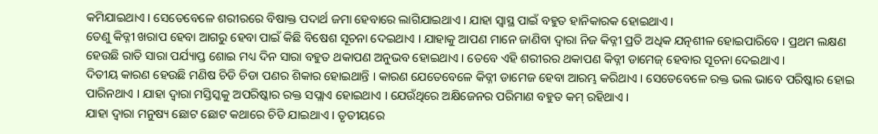କମିଯାଇଥାଏ । ସେତେବେଳେ ଶରୀରରେ ବିଷାକ୍ତ ପଦାର୍ଥ ଜମା ହେବାରେ ଲାଗିଯାଇଥାଏ । ଯାହା ସ୍ଵାସ୍ଥ ପାଇଁ ବହୁତ ହାନିକାରକ ହୋଇଥାଏ ।
ତେଣୁ କିଡ୍ନୀ ଖରାପ ହେବା ଆଗରୁ ହେବା ପାଇଁ କିଛି ବିଷେଶ ସୂଚନା ଦେଇଥାଏ । ଯାହାକୁ ଆପଣ ମାନେ ଜାଣିବା ଦ୍ଵାରା ନିଜ କିଡ୍ନୀ ପ୍ରତି ଅଧିକ ଯତ୍ନଶୀଳ ହୋଇପାରିବେ । ପ୍ରଥମ ଲକ୍ଷଣ ହେଉଛି ରାତି ସାରା ପର୍ଯ୍ୟାପ୍ତ ଶୋଇ ମଧ୍ୟ ଦିନ ସାରା ବହୁତ ଥକାପଣ ଅନୁଭବ ହୋଇଥାଏ । ତେବେ ଏହି ଶରୀରର ଥକାପଣ କିଡ୍ନୀ ଡାମେଜ୍ ହେବାର ସୂଚନା ଦେଇଥାଏ ।
ଦିତୀୟ କାରଣ ହେଉଛି ମଣିଷ ଚିଡି ଚିଡା ପଣର ଶିକାର ହୋଇଥାନ୍ତି । କାରଣ ଯେତେବେଳେ କିଡ୍ନୀ ଡାମେଜ ହେବା ଆରମ୍ଭ କରିଥାଏ । ସେତେବେଳେ ରକ୍ତ ଭଲ ଭାବେ ପରିଷ୍କାର ହୋଇ ପାରିନଥାଏ । ଯାହା ଦ୍ଵାରା ମସ୍ତିସ୍କକୁ ଅପରିଷ୍କାର ରକ୍ତ ସପ୍ଲାଏ ହୋଇଥାଏ । ଯେଉଁଥିରେ ଅକ୍ଷିଜେନର ପରିମାଣ ବହୁତ କମ୍ ରହିଥାଏ ।
ଯାହା ଦ୍ଵାରା ମନୁଷ୍ୟ ଛୋଟ ଛୋଟ କଥାରେ ଚିଡି ଯାଇଥାଏ । ତୃତୀୟରେ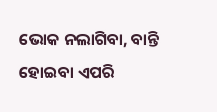ଭୋକ ନଲାଗିବା, ବାନ୍ତି ହୋଇବା ଏପରି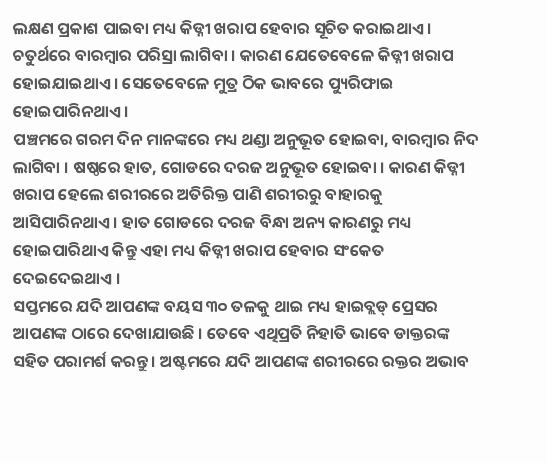ଲକ୍ଷଣ ପ୍ରକାଶ ପାଇବା ମଧ୍ୟ କିଡ୍ନୀ ଖରାପ ହେବାର ସୂଚିତ କରାଇଥାଏ । ଚତୁର୍ଥରେ ବାରମ୍ବାର ପରିସ୍ରା ଲାଗିବା । କାରଣ ଯେତେବେଳେ କିଡ୍ନୀ ଖରାପ ହୋଇଯାଇଥାଏ । ସେତେବେଳେ ମୁତ୍ର ଠିକ ଭାବରେ ପ୍ୟୁରିଫାଇ ହୋଇପାରିନଥାଏ ।
ପଞ୍ଚମରେ ଗରମ ଦିନ ମାନଙ୍କରେ ମଧ୍ୟ ଥଣ୍ଡା ଅନୁଭୂତ ହୋଇବା, ବାରମ୍ବାର ନିଦ ଲାଗିବା । ଷଷ୍ଠରେ ହାତ, ଗୋଡରେ ଦରଜ ଅନୁଭୂତ ହୋଇବା । କାରଣ କିଡ୍ନୀ ଖରାପ ହେଲେ ଶରୀରରେ ଅତିରିକ୍ତ ପାଣି ଶରୀରରୁ ବାହାରକୁ ଆସିପାରିନଥାଏ । ହାତ ଗୋଡରେ ଦରଜ ବିନ୍ଧା ଅନ୍ୟ କାରଣରୁ ମଧ୍ୟ ହୋଇପାରିଥାଏ କିନ୍ତୁ ଏହା ମଧ୍ୟ କିଡ୍ନୀ ଖରାପ ହେବାର ସଂକେତ ଦେଇଦେଇଥାଏ ।
ସପ୍ତମରେ ଯଦି ଆପଣଙ୍କ ବୟସ ୩୦ ତଳକୁ ଥାଇ ମଧ୍ୟ ହାଇବ୍ଲଡ୍ ପ୍ରେସର ଆପଣଙ୍କ ଠାରେ ଦେଖାଯାଉଛି । ତେବେ ଏଥିପ୍ରତି ନିହାତି ଭାବେ ଡାକ୍ତରଙ୍କ ସହିତ ପରାମର୍ଶ କରନ୍ତୁ । ଅଷ୍ଟମରେ ଯଦି ଆପଣଙ୍କ ଶରୀରରେ ରକ୍ତର ଅଭାବ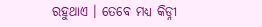ରହୁଥାଏ । ତେବେ ମଧ୍ୟ କିଡ୍ନୀ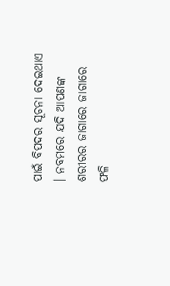ପାଇଁ ବିପଦର ସୂଚନା ଦେଇଥାଏ । ନବମରେ ଯଦି ଆପଣଙ୍କ ଶରୀରର ଜାଗାରେ ଜାଗାରେ ଫଳି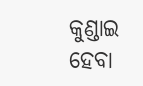କୁଣ୍ଡାଇ ହେବା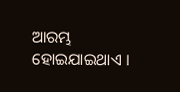ଆରମ୍ଭ ହୋଇଯାଇଥାଏ ।